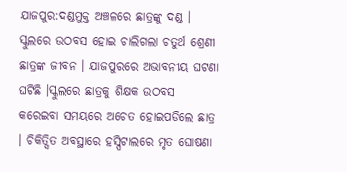ଯାଜପୁର:ଦଣ୍ଡମୁକ୍ତ ଅଞ୍ଚଳରେ ଛାତ୍ରଙ୍କୁ ଦଣ୍ଡ । ସ୍କୁଲରେ ଉଠବସ ହୋଇ ଚାଲିଗଲା ଚତୁର୍ଥ ଶ୍ରେଣୀ ଛାତ୍ରଙ୍କ ଜୀବନ । ଯାଜପୁରରେ ଅଭାବନୀୟ ଘଟଣା ଘଟିଛି ।ସ୍କୁଲରେ ଛାତ୍ରକୁ ଶିକ୍ଷକ ଉଠବସ କରେଇବା ସମୟରେ ଅଚେତ ହୋଇପଡିଲେ ଛାତ୍ର । ଚିକିତ୍ସିତ ଅବସ୍ଥାରେ ହସ୍ପିଟାଲରେ ମୃତ ଘୋଷଣା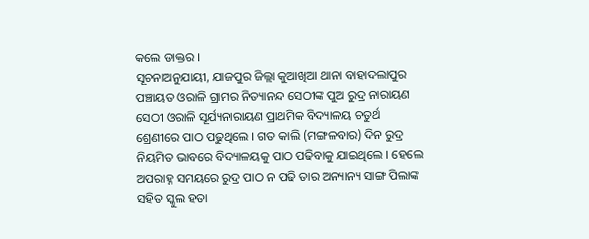କଲେ ଡାକ୍ତର ।
ସୂଚନାଅନୁଯାୟୀ, ଯାଜପୁର ଜିଲ୍ଲା କୁଆଖିଆ ଥାନା ବାହାଦଲାପୁର ପଞ୍ଚାୟତ ଓରାଳି ଗ୍ରାମର ନିତ୍ୟାନନ୍ଦ ସେଠୀଙ୍କ ପୁଅ ରୁଦ୍ର ନାରାୟଣ ସେଠୀ ଓରାଳି ସୂର୍ଯ୍ୟନାରାୟଣ ପ୍ରାଥମିକ ବିଦ୍ୟାଳୟ ଚତୁର୍ଥ ଶ୍ରେଣୀରେ ପାଠ ପଢୁଥିଲେ । ଗତ କାଲି (ମଙ୍ଗଳବାର) ଦିନ ରୁଦ୍ର ନିୟମିତ ଭାବରେ ବିଦ୍ୟାଳୟକୁ ପାଠ ପଢିବାକୁ ଯାଇଥିଲେ । ହେଲେ ଅପରାହ୍ନ ସମୟରେ ରୁଦ୍ର ପାଠ ନ ପଢି ତାର ଅନ୍ୟାନ୍ୟ ସାଙ୍ଗ ପିଲାଙ୍କ ସହିତ ସ୍କୁଲ ହତା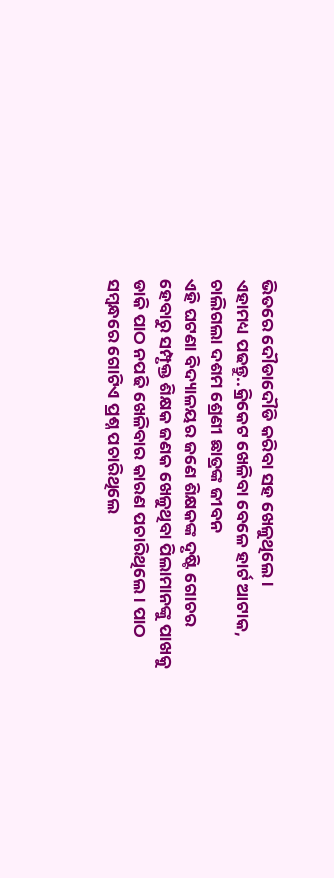ଭିତରେ ଦୌଡାଦୌଡି କରିବା ସହ ଖେଳୁଥିଲେ ।
ଏହାମଧ୍ୟ ପଢନ୍ତୁ..କ୍ରିକେଟ ଖେଳିବା ବେଳେ ହାର୍ଟ ଆଟାକ, ଚାଲିଗଲା ଦଶମ ଶ୍ରେଣୀ ଛାତ୍ରଙ୍କ ଜୀବନ
ଏହି ଘଟଣା ବିଦ୍ୟାଳୟର ଜଣେ ଶିକ୍ଷକଙ୍କ ଦୃଷ୍ଟି ଗୋଚର ହେବାରୁ ସମ୍ପୃକ୍ତ ଶିକ୍ଷକ ଜଣକ ଖେଳୁଥିବା ପିଲାମାନଙ୍କୁ ପାଖକୁ ଡାକି ପାଠ ନପଢି ଖେଳିବାର କାରଣ ପଚାରିଥିଲେ । ପାଠ ସମ୍ୱନ୍ଧରେ ଗୋଟିଏ ପ୍ରଶ୍ନ ପଚାରିଥିଲେ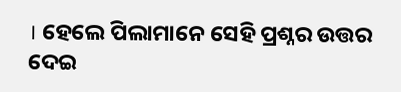। ହେଲେ ପିଲାମାନେ ସେହି ପ୍ରଶ୍ନର ଉତ୍ତର ଦେଇ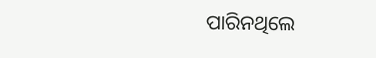ପାରିନଥିଲେ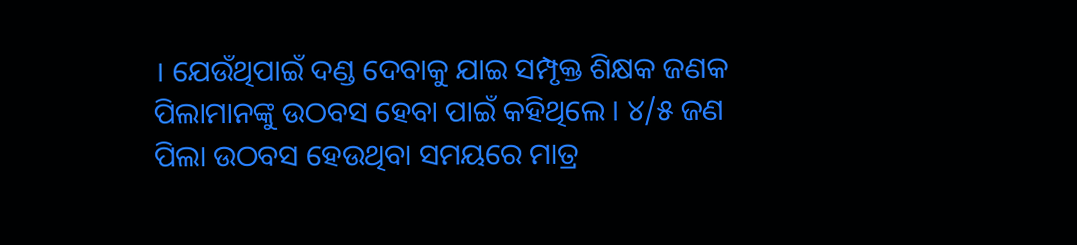। ଯେଉଁଥିପାଇଁ ଦଣ୍ଡ ଦେବାକୁ ଯାଇ ସମ୍ପୃକ୍ତ ଶିକ୍ଷକ ଜଣକ ପିଲାମାନଙ୍କୁ ଉଠବସ ହେବା ପାଇଁ କହିଥିଲେ । ୪/୫ ଜଣ ପିଲା ଉଠବସ ହେଉଥିବା ସମୟରେ ମାତ୍ର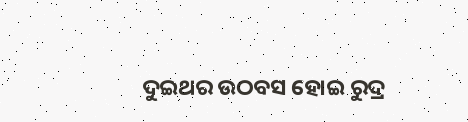ଦୁଇଥର ଉଠବସ ହୋଇ ରୁଦ୍ର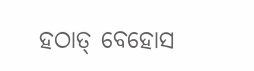ହଠାତ୍ ବେହୋସ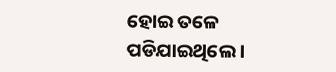ହୋଇ ତଳେ ପଡିଯାଇଥିଲେ ।